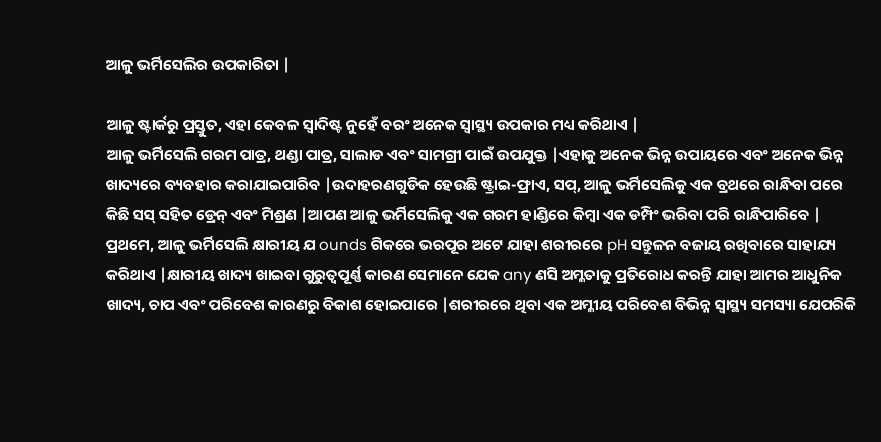ଆଳୁ ଭର୍ମିସେଲିର ଉପକାରିତା |

ଆଳୁ ଷ୍ଟାର୍କରୁ ପ୍ରସ୍ତୁତ, ଏହା କେବଳ ସ୍ୱାଦିଷ୍ଟ ନୁହେଁ ବରଂ ଅନେକ ସ୍ୱାସ୍ଥ୍ୟ ଉପକାର ମଧ୍ୟ କରିଥାଏ |
ଆଳୁ ଭର୍ମିସେଲି ଗରମ ପାତ୍ର, ଥଣ୍ଡା ପାତ୍ର, ସାଲାଡ ଏବଂ ସାମଗ୍ରୀ ପାଇଁ ଉପଯୁକ୍ତ |ଏହାକୁ ଅନେକ ଭିନ୍ନ ଉପାୟରେ ଏବଂ ଅନେକ ଭିନ୍ନ ଖାଦ୍ୟରେ ବ୍ୟବହାର କରାଯାଇପାରିବ |ଉଦାହରଣଗୁଡିକ ହେଉଛି ଷ୍ଟ୍ରାଇ-ଫ୍ରାଏ, ସପ୍, ଆଳୁ ଭର୍ମିସେଲିକୁ ଏକ ବ୍ରଥରେ ରାନ୍ଧିବା ପରେ କିଛି ସସ୍ ସହିତ ଡ୍ରେନ୍ ଏବଂ ମିଶ୍ରଣ |ଆପଣ ଆଳୁ ଭର୍ମିସେଲିକୁ ଏକ ଗରମ ହାଣ୍ଡିରେ କିମ୍ବା ଏକ ଡମ୍ପିଂ ଭରିବା ପରି ରାନ୍ଧିପାରିବେ |
ପ୍ରଥମେ, ଆଳୁ ଭର୍ମିସେଲି କ୍ଷାରୀୟ ଯ ounds ଗିକରେ ଭରପୂର ଅଟେ ଯାହା ଶରୀରରେ pH ସନ୍ତୁଳନ ବଜାୟ ରଖିବାରେ ସାହାଯ୍ୟ କରିଥାଏ |କ୍ଷାରୀୟ ଖାଦ୍ୟ ଖାଇବା ଗୁରୁତ୍ୱପୂର୍ଣ୍ଣ କାରଣ ସେମାନେ ଯେକ any ଣସି ଅମ୍ଳତାକୁ ପ୍ରତିରୋଧ କରନ୍ତି ଯାହା ଆମର ଆଧୁନିକ ଖାଦ୍ୟ, ଚାପ ଏବଂ ପରିବେଶ କାରଣରୁ ବିକାଶ ହୋଇପାରେ |ଶରୀରରେ ଥିବା ଏକ ଅମ୍ଳୀୟ ପରିବେଶ ବିଭିନ୍ନ ସ୍ୱାସ୍ଥ୍ୟ ସମସ୍ୟା ଯେପରିକି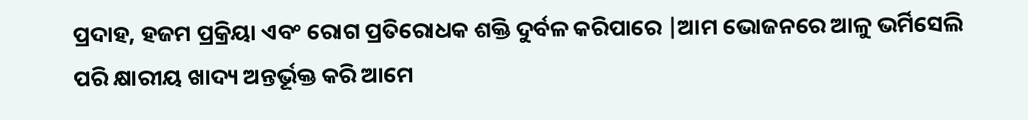ପ୍ରଦାହ, ହଜମ ପ୍ରକ୍ରିୟା ଏବଂ ରୋଗ ପ୍ରତିରୋଧକ ଶକ୍ତି ଦୁର୍ବଳ କରିପାରେ |ଆମ ଭୋଜନରେ ଆଳୁ ଭର୍ମିସେଲି ପରି କ୍ଷାରୀୟ ଖାଦ୍ୟ ଅନ୍ତର୍ଭୂକ୍ତ କରି ଆମେ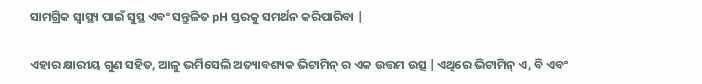ସାମଗ୍ରିକ ସ୍ୱାସ୍ଥ୍ୟ ପାଇଁ ସୁସ୍ଥ ଏବଂ ସନ୍ତୁଳିତ pH ସ୍ତରକୁ ସମର୍ଥନ କରିପାରିବା |

ଏହାର କ୍ଷାରୀୟ ଗୁଣ ସହିତ, ଆଳୁ ଭର୍ମିସେଲି ଅତ୍ୟାବଶ୍ୟକ ଭିଟାମିନ୍ ର ଏକ ଉତ୍ତମ ଉତ୍ସ |ଏଥିରେ ଭିଟାମିନ୍ ଏ, ବି ଏବଂ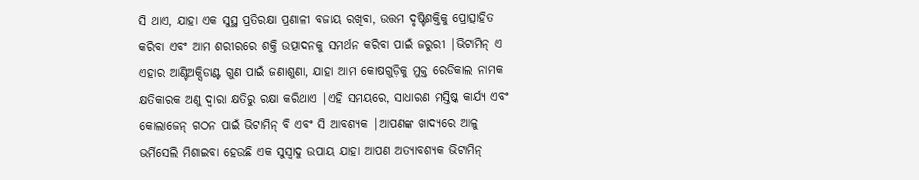ସି ଥାଏ, ଯାହା ଏକ ସୁସ୍ଥ ପ୍ରତିରକ୍ଷା ପ୍ରଣାଳୀ ବଜାୟ ରଖିବା, ଉତ୍ତମ ଦୃଷ୍ଟିଶକ୍ତିକୁ ପ୍ରୋତ୍ସାହିତ କରିବା ଏବଂ ଆମ ଶରୀରରେ ଶକ୍ତି ଉତ୍ପାଦନକୁ ସମର୍ଥନ କରିବା ପାଇଁ ଜରୁରୀ |ଭିଟାମିନ୍ ଏ ଏହାର ଆଣ୍ଟିଅକ୍ସିଡାଣ୍ଟ ଗୁଣ ପାଇଁ ଜଣାଶୁଣା, ଯାହା ଆମ କୋଷଗୁଡ଼ିକୁ ମୁକ୍ତ ରେଡିକାଲ ନାମକ କ୍ଷତିକାରକ ଅଣୁ ଦ୍ୱାରା କ୍ଷତିରୁ ରକ୍ଷା କରିଥାଏ |ଏହି ସମୟରେ, ସାଧାରଣ ମସ୍ତିଷ୍କ କାର୍ଯ୍ୟ ଏବଂ କୋଲାଜେନ୍ ଗଠନ ପାଇଁ ଭିଟାମିନ୍ ବି ଏବଂ ସି ଆବଶ୍ୟକ |ଆପଣଙ୍କ ଖାଦ୍ୟରେ ଆଳୁ ଭର୍ମିସେଲି ମିଶାଇବା ହେଉଛି ଏକ ସୁସ୍ବାଦୁ ଉପାୟ ଯାହା ଆପଣ ଅତ୍ୟାବଶ୍ୟକ ଭିଟାମିନ୍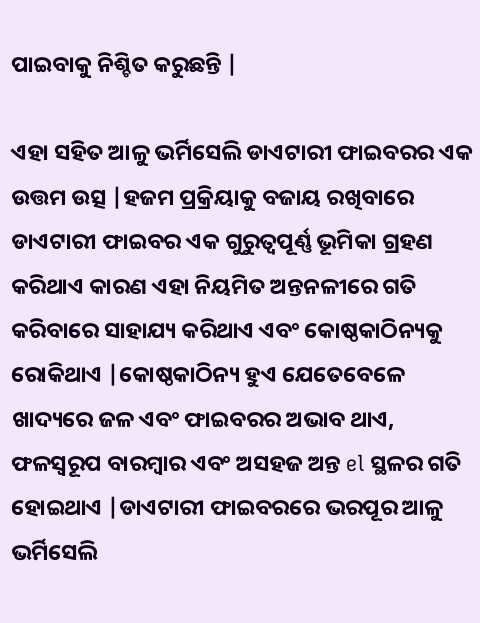ପାଇବାକୁ ନିଶ୍ଚିତ କରୁଛନ୍ତି |

ଏହା ସହିତ ଆଳୁ ଭର୍ମିସେଲି ଡାଏଟାରୀ ଫାଇବରର ଏକ ଉତ୍ତମ ଉତ୍ସ |ହଜମ ପ୍ରକ୍ରିୟାକୁ ବଜାୟ ରଖିବାରେ ଡାଏଟାରୀ ଫାଇବର ଏକ ଗୁରୁତ୍ୱପୂର୍ଣ୍ଣ ଭୂମିକା ଗ୍ରହଣ କରିଥାଏ କାରଣ ଏହା ନିୟମିତ ଅନ୍ତନଳୀରେ ଗତି କରିବାରେ ସାହାଯ୍ୟ କରିଥାଏ ଏବଂ କୋଷ୍ଠକାଠିନ୍ୟକୁ ରୋକିଥାଏ |କୋଷ୍ଠକାଠିନ୍ୟ ହୁଏ ଯେତେବେଳେ ଖାଦ୍ୟରେ ଜଳ ଏବଂ ଫାଇବରର ଅଭାବ ଥାଏ, ଫଳସ୍ୱରୂପ ବାରମ୍ବାର ଏବଂ ଅସହଜ ଅନ୍ତ el ସ୍ଥଳର ଗତି ହୋଇଥାଏ |ଡାଏଟାରୀ ଫାଇବରରେ ଭରପୂର ଆଳୁ ଭର୍ମିସେଲି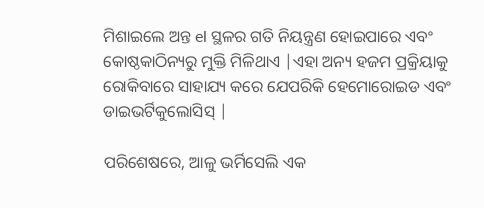ମିଶାଇଲେ ଅନ୍ତ el ସ୍ଥଳର ଗତି ନିୟନ୍ତ୍ରଣ ହୋଇପାରେ ଏବଂ କୋଷ୍ଠକାଠିନ୍ୟରୁ ମୁକ୍ତି ମିଳିଥାଏ |ଏହା ଅନ୍ୟ ହଜମ ପ୍ରକ୍ରିୟାକୁ ରୋକିବାରେ ସାହାଯ୍ୟ କରେ ଯେପରିକି ହେମୋରୋଇଡ ଏବଂ ଡାଇଭର୍ଟିକୁଲୋସିସ୍ |

ପରିଶେଷରେ, ଆଳୁ ଭର୍ମିସେଲି ଏକ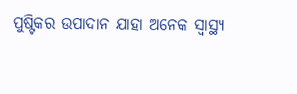ପୁଷ୍ଟିକର ଉପାଦାନ ଯାହା ଅନେକ ସ୍ୱାସ୍ଥ୍ୟ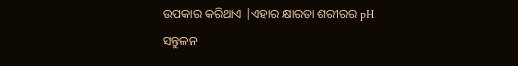ଉପକାର କରିଥାଏ |ଏହାର କ୍ଷାରତା ଶରୀରର pH ସନ୍ତୁଳନ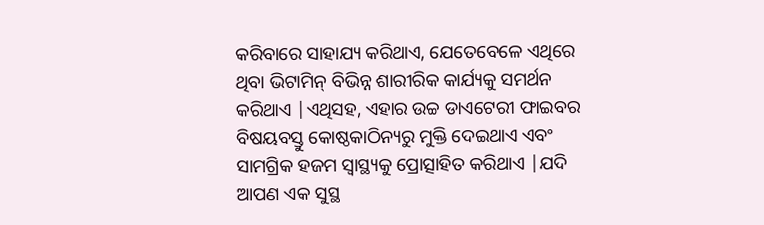କରିବାରେ ସାହାଯ୍ୟ କରିଥାଏ, ଯେତେବେଳେ ଏଥିରେ ଥିବା ଭିଟାମିନ୍ ବିଭିନ୍ନ ଶାରୀରିକ କାର୍ଯ୍ୟକୁ ସମର୍ଥନ କରିଥାଏ |ଏଥିସହ, ଏହାର ଉଚ୍ଚ ଡାଏଟେରୀ ଫାଇବର ବିଷୟବସ୍ତୁ କୋଷ୍ଠକାଠିନ୍ୟରୁ ମୁକ୍ତି ଦେଇଥାଏ ଏବଂ ସାମଗ୍ରିକ ହଜମ ସ୍ୱାସ୍ଥ୍ୟକୁ ପ୍ରୋତ୍ସାହିତ କରିଥାଏ |ଯଦି ଆପଣ ଏକ ସୁସ୍ଥ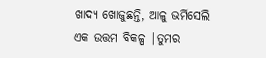ଖାଦ୍ୟ ଖୋଜୁଛନ୍ତି, ଆଳୁ ଭର୍ମିସେଲି ଏକ ଉତ୍ତମ ବିକଳ୍ପ |ତୁମର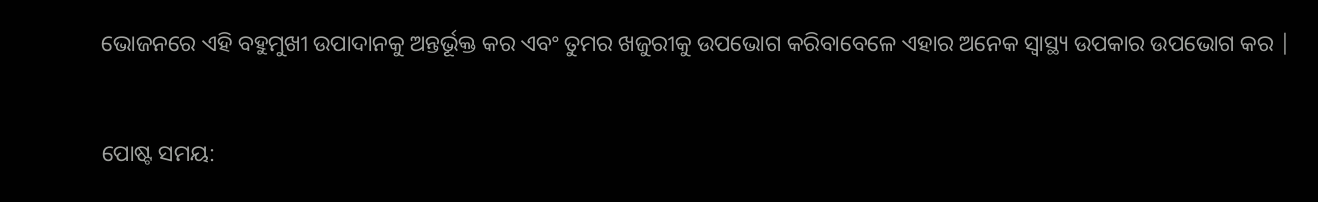ଭୋଜନରେ ଏହି ବହୁମୁଖୀ ଉପାଦାନକୁ ଅନ୍ତର୍ଭୂକ୍ତ କର ଏବଂ ତୁମର ଖଜୁରୀକୁ ଉପଭୋଗ କରିବାବେଳେ ଏହାର ଅନେକ ସ୍ୱାସ୍ଥ୍ୟ ଉପକାର ଉପଭୋଗ କର |


ପୋଷ୍ଟ ସମୟ: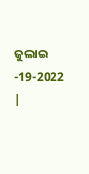ଜୁଲାଇ -19-2022 |